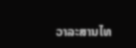ວາລະສານໄທ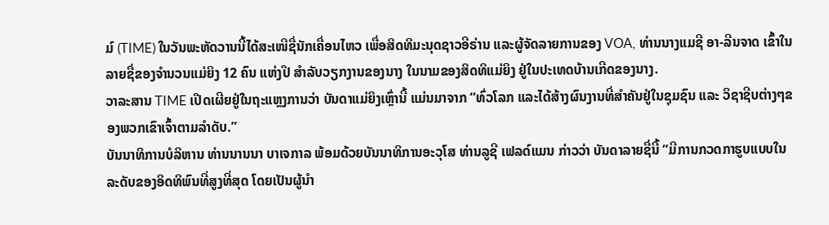ມ໌ (TIME) ໃນວັນພະຫັດວານນີ້ໄດ້ສະເໜີຊື່ນັກເຄື່ອນໄຫວ ເພື່ອສິດທິມະນຸດຊາວອີຣ່ານ ແລະຜູ້ຈັດລາຍການຂອງ VOA, ທ່ານນາງແມຊີ ອາ-ລີນຈາດ ເຂົ້າໃນລາຍຊື່ຂອງຈໍານວນແມ່ຍິງ 12 ຄົນ ແຫ່ງປີ ສໍາລັບວຽກງານຂອງນາງ ໃນນາມຂອງສິດທິແມ່ຍິງ ຢູ່ໃນປະເທດບ້ານເກີດຂອງນາງ.
ວາລະສານ TIME ເປີດເຜີຍຢູ່ໃນຖະແຫຼງການວ່າ ບັນດາແມ່ຍິງເຫຼົ່ານີ້ ແມ່ນມາຈາກ “ທົ່ວໂລກ ແລະໄດ້ສ້າງຜົນງານທີ່ສໍາຄັນຢູ່ໃນຊຸມຊົນ ແລະ ວິຊາຊີບຕ່າງໆຂອງພວກເຂົາເຈົ້າຕາມລໍາດັບ.”
ບັນນາທິການບໍລິຫານ ທ່ານນານນາ ບາເຈກາລ ພ້ອມດ້ວຍບັນນາທິການອະວຸໂສ ທ່ານລູຊີ ເຟລດ໌ແມນ ກ່າວວ່າ ບັນດາລາຍຊື່ນີ້ “ມີການກວດກາຮູບແບບໃນລະດັບຂອງອິດທິພົນທີ່ສູງທີ່ສຸດ ໂດຍເປັນຜູ້ນໍາ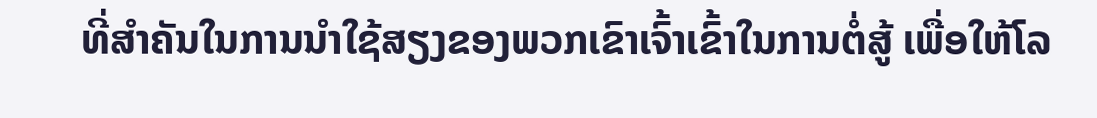ທີ່ສໍາຄັນໃນການນໍາໃຊ້ສຽງຂອງພວກເຂົາເຈົ້າເຂົ້າໃນການຕໍ່ສູ້ ເພື່ອໃຫ້ໂລ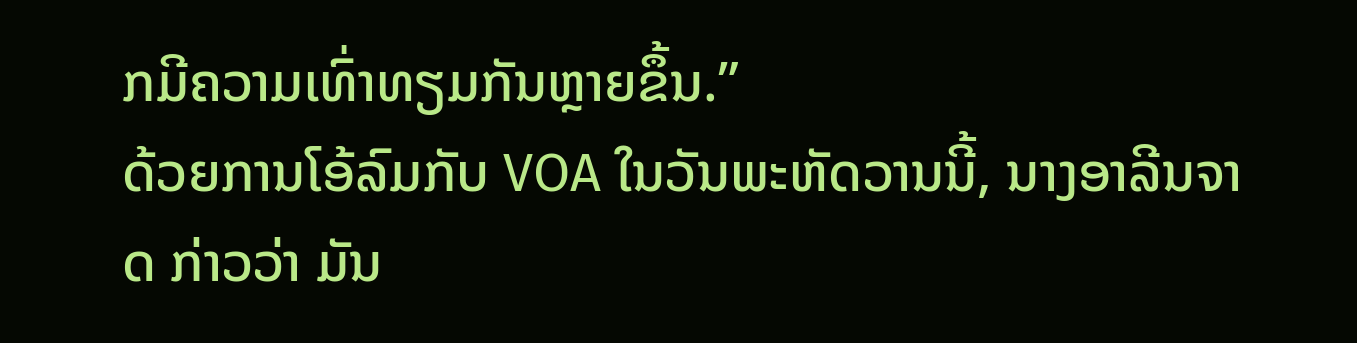ກມີຄວາມເທົ່າທຽມກັນຫຼາຍຂຶ້ນ.”
ດ້ວຍການໂອ້ລົມກັບ VOA ໃນວັນພະຫັດວານນີ້, ນາງອາລີນຈາດ ກ່າວວ່າ ມັນ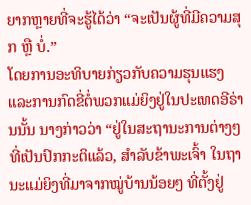ຍາກຫຼາຍທີ່ຈະຮູ້ໄດ້ວ່າ “ຈະເປັນຜູ້ທີ່ມີຄວາມສຸກ ຫຼື ບໍ່.”
ໂດຍການອະທິບາຍກ່ຽວກັບຄວາມຮຸນແຮງ ແລະການກົດຂີ່ຕໍ່ພວກແມ່ຍິງຢູ່ໃນປະເທດອີຣ່ານນັ້ນ ນາງກ່າວວ່າ “ຢູ່ໃນສະຖານະການຕ່າງໆ ທີ່ເປັນປົກກະຕິແລ້ວ, ສໍາລັບຂ້າພະເຈົ້າ ໃນຖານະແມ່ຍິງທີ່ມາຈາກໝູ່ບ້ານນ້ອຍໆ ທີ່ຕັ້ງຢູ່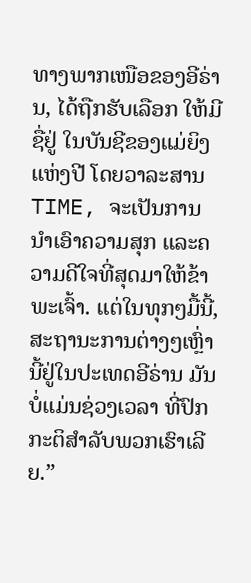ທາງພາກເໜືອຂອງອີຣ່ານ, ໄດ້ຖືກຮັບເລືອກ ໃຫ້ມີຊື່ຢູ່ ໃນບັນຊີຂອງແມ່ຍິງແຫ່ງປີ ໂດຍວາລະສານ TIME, ຈະເປັນການນໍາເອົາຄວາມສຸກ ແລະຄວາມດີໃຈທີ່ສຸດມາໃຫ້ຂ້າພະເຈົ້າ. ແຕ່ໃນທຸກໆມື້ນີ້, ສະຖານະການຕ່າງໆເຫຼົ່ານີ້ຢູ່ໃນປະເທດອີຣ່ານ ມັນບໍ່ແມ່ນຊ່ວງເວລາ ທີ່ປົກກະຕິສໍາລັບພວກເຮົາເລີຍ.”